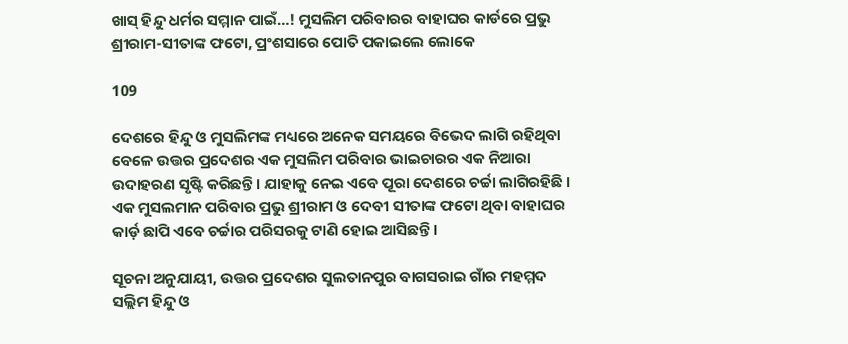ଖାସ୍ ହିନ୍ଦୁ ଧର୍ମର ସମ୍ମାନ ପାଇଁ…! ମୁସଲିମ ପରିବାରର ବାହାଘର କାର୍ଡରେ ପ୍ରଭୁ ଶ୍ରୀରାମ-ସୀତାଙ୍କ ଫଟୋ, ପ୍ରଂଶସାରେ ପୋତି ପକାଇଲେ ଲୋକେ

109

ଦେଶରେ ହିନ୍ଦୁ ଓ ମୁସଲିମଙ୍କ ମଧ୍ୟରେ ଅନେକ ସମୟରେ ବିଭେଦ ଲାଗି ରହିଥିବା ବେଳେ ଉତ୍ତର ପ୍ରଦେଶର ଏକ ମୁସଲିମ ପରିବାର ଭାଇଚାରର ଏକ ନିଆରା ଉଦାହରଣ ସୃଷ୍ଟି କରିଛନ୍ତି । ଯାହାକୁ ନେଇ ଏବେ ପୂରା ଦେଶରେ ଚର୍ଚ୍ଚା ଲାଗିରହିଛି । ଏକ ମୁସଲମାନ ପରିବାର ପ୍ରଭୁ ଶ୍ରୀରାମ ଓ ଦେବୀ ସୀତାଙ୍କ ଫଟୋ ଥିବା ବାହାଘର କାର୍ଡ଼ ଛାପି ଏବେ ଚର୍ଚ୍ଚାର ପରିସରକୁ ଟାଣି ହୋଇ ଆସିଛନ୍ତି ।

ସୂଚନା ଅନୁଯାୟୀ, ଉତ୍ତର ପ୍ରଦେଶର ସୁଲତାନପୁର ବାଗସରାଇ ଗାଁର ମହମ୍ମଦ ସଲ୍ଲିମ ହିନ୍ଦୁ ଓ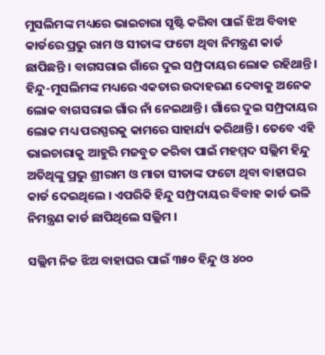ମୁସଲିମଙ୍କ ମଧ୍ୟରେ ଭାଇଚାରା ସୃଷ୍ଟି କରିବା ପାଇଁ ଝିଅ ବିବାହ କାର୍ଡରେ ପ୍ରଭୁ ରାମ ଓ ସୀତାଙ୍କ ଫଟୋ ଥିବା ନିମନ୍ତ୍ରଣ କାର୍ଡ ଛାପିଛନ୍ତି । ବାଗସରାଇ ଗାଁରେ ଦୁଇ ସମ୍ପ୍ରଦାୟର ଲୋକ ରହିଥାନ୍ତି । ହିନ୍ଦୁ-ମୁସଲିମଙ୍କ ମଧ୍ୟରେ ଏକତାର ଉଦାହରଣ ଦେବାକୁ ଅନେକ ଲୋକ ବାଗସରାଇ ଗାଁର ନାଁ ନେଇଥାନ୍ତି । ଗାଁରେ ଦୁଇ ସମ୍ପ୍ରଦାୟର ଲୋକ ମଧ୍ୟ ପରସ୍ପରକୁ କାମରେ ସାହାର୍ଯ୍ୟ କରିଥାନ୍ତି । ତେବେ ଏହି ଭାଇଚାରାକୁ ଆହୁରି ମଜବୁତ କରିବା ପାଇଁ ମହମ୍ମଦ ସଲ୍ଲିମ ହିନ୍ଦୁ ଅତିଥିଙ୍କୁ ପ୍ରଭୁ ଶ୍ରୀରାମ ଓ ମାତା ସୀତାଙ୍କ ଫଟୋ ଥିବା ବାହାଘର କାର୍ଡ ଦେଇଥିଲେ । ଏପରିକି ହିନ୍ଦୁ ସମ୍ପ୍ରଦାୟର ବିବାହ କାର୍ଡ ଭଳି ନିମନ୍ତ୍ରଣ କାର୍ଡ ଛାପିଥିଲେ ସଲ୍ଲିମ ।

ସଲ୍ଲିମ ନିଜ ଝିଅ ବାହାଘର ପାଇଁ ୩୫୦ ହିନ୍ଦୁ ଓ ୪୦୦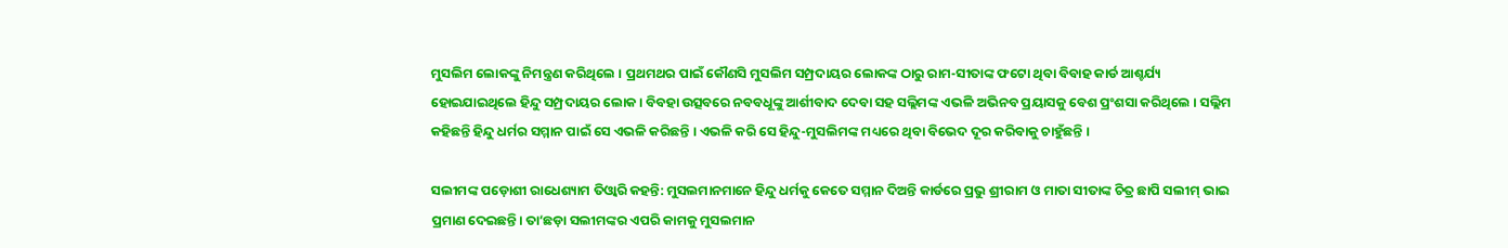ମୁସଲିମ ଲୋକଙ୍କୁ ନିମନ୍ତ୍ରଣ କରିଥିଲେ । ପ୍ରଥମଥର ପାଇଁ କୌଣସି ମୁସଲିମ ସମ୍ପ୍ରଦାୟର ଲୋକଙ୍କ ଠାରୁ ରାମ-ସୀତାଙ୍କ ଫଟୋ ଥିବା ବିବାହ କାର୍ଡ ଆଶ୍ଚର୍ଯ୍ୟ ହୋଇଯାଇଥିଲେ ହିନ୍ଦୁ ସମ୍ପ୍ରଦାୟର ଲୋକ । ବିବହା ଉତ୍ସବରେ ନବବଧୂଙ୍କୁ ଆର୍ଶୀବାଦ ଦେବା ସହ ସଲ୍ଲିମଙ୍କ ଏଭଳି ଅଭିନବ ପ୍ରୟାସକୁ ବେଶ ପ୍ରଂଶସା କରିଥିଲେ । ସଲ୍ଲିମ କହିଛନ୍ତି ହିନ୍ଦୁ ଧର୍ମର ସମ୍ମାନ ପାଇଁ ସେ ଏଭଳି କରିଛନ୍ତି । ଏଭଳି କରି ସେ ହିନ୍ଦୁ-ମୁସଲିମଙ୍କ ମଧ୍ୟରେ ଥିବା ବିଭେଦ ଦୂର କରିବାକୁ ଚାହୁଁଛନ୍ତି ।

ସଲୀମଙ୍କ ପଡ଼ୋଶୀ ରାଧେଶ୍ୟାମ ତିଓ୍ଵାରି କହନ୍ତି: ମୁସଲମାନମାନେ ହିନ୍ଦୁ ଧର୍ମକୁ କେତେ ସମ୍ମାନ ଦିଅନ୍ତି କାର୍ଡରେ ପ୍ରଭୁ ଶ୍ରୀରାମ ଓ ମାତା ସୀତାଙ୍କ ଚିତ୍ର ଛାପି ସଲୀମ୍ ଭାଇ ପ୍ରମାଣ ଦେଇଛନ୍ତି। ତା’ଛଡ଼ା ସଲୀମଙ୍କର ଏପରି କାମକୁ ମୁସଲମାନ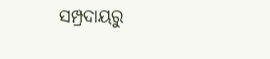ସମ୍ପ୍ରଦାୟରୁ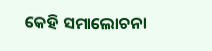କେହି ସମାଲୋଚନା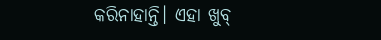କରିନାହାନ୍ତି। ଏହା ଖୁବ୍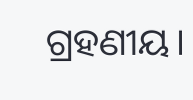ଗ୍ରହଣୀୟ।